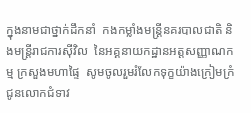ក្នុងនាមជាថ្នាក់ដឹកនាំ  កងកម្លាំងមន្រ្តីនគរបាលជាតិ និងមន្រ្តីរាជការស៊ីវិល  នៃអគ្គនាយកដ្ឋានអត្តសញ្ញាណកម្ម ក្រសួងមហាផ្ទៃ  សូមចូលរួមរំលែកទុក្ខយ៉ាងក្រៀមក្រំ ជូនលោកជំទាវ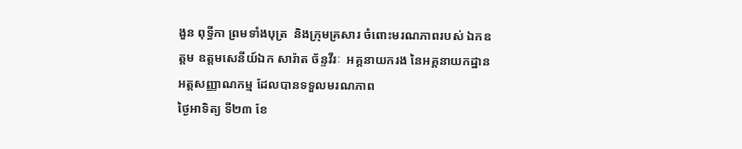ងួន ពុទ្ធីកា ព្រមទាំងបុត្រ  និងក្រុមគ្រសារ ចំពោះមរណភាពរបស់ ឯកឧត្តម ឧត្តមសេនីយ៍ឯក សារ៉ាត ច័ន្ទវីរៈ  អគ្គនាយករង នៃអគ្គនាយកដ្ឋានអត្តសញ្ញាណកម្ម ដែលបានទទួលមរណភាព
ថ្ងៃអាទិត្យ ទី២៣ ខែ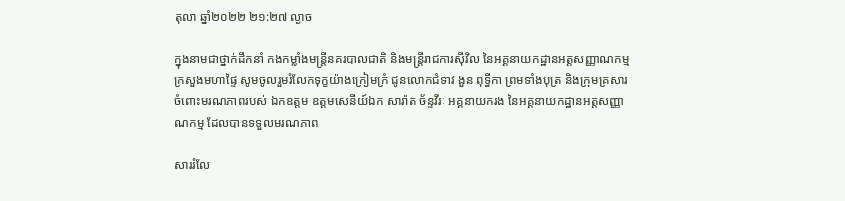តុលា ឆ្នាំ២០២២ ២១:២៧ ល្ងាច

ក្នុងនាមជាថ្នាក់ដឹកនាំ កងកម្លាំងមន្រ្តីនគរបាលជាតិ និងមន្រ្តីរាជការស៊ីវិល នៃអគ្គនាយកដ្ឋានអត្តសញ្ញាណកម្ម ក្រសួងមហាផ្ទៃ សូមចូលរួមរំលែកទុក្ខយ៉ាងក្រៀមក្រំ ជូនលោកជំទាវ ងួន ពុទ្ធីកា ព្រមទាំងបុត្រ និងក្រុមគ្រសារ ចំពោះមរណភាពរបស់ ឯកឧត្តម ឧត្តមសេនីយ៍ឯក សារ៉ាត ច័ន្ទវីរៈ អគ្គនាយករង នៃអគ្គនាយកដ្ឋានអត្តសញ្ញាណកម្ម ដែលបានទទួលមរណភាព

សាររំលែ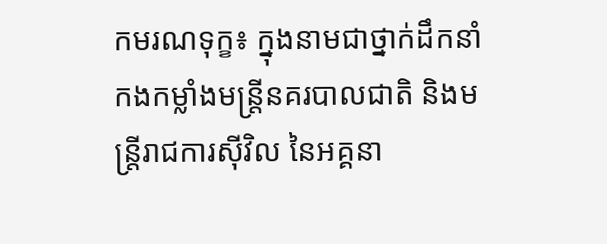កមរណទុក្ខ៖ ក្នុងនាមជាថ្នាក់ដឹកនាំ កងកម្លាំងមន្រ្តីនគរបាលជាតិ និងមន្រ្តីរាជការស៊ីវិល នៃអគ្គនា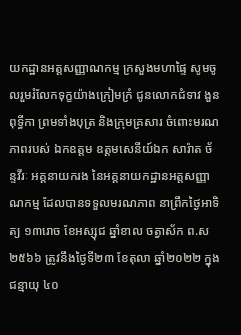យកដ្ឋានអត្តសញ្ញាណកម្ម ក្រសួងមហាផ្ទៃ សូមចូលរួមរំលែកទុក្ខយ៉ាងក្រៀមក្រំ ជូនលោកជំទាវ ងួន ពុទ្ធីកា ព្រមទាំងបុត្រ និងក្រុមគ្រសារ ចំពោះមរណភាពរបស់ ឯកឧត្តម ឧត្តមសេនីយ៍ឯក សារ៉ាត ច័ន្ទវីរៈ អគ្គនាយករង នៃអគ្គនាយកដ្ឋានអត្តសញ្ញាណកម្ម ដែលបានទទួលមរណភាព នាព្រឹកថ្ងៃអាទិត្យ ១៣រោច ខែអស្សុជ ឆ្នាំខាល ចត្វាស័ក ព.ស ២៥៦៦ ត្រូវនឹងថ្ងៃទី២៣ ខែតុលា ឆ្នាំ២០២២ ក្នុងជន្មាយុ ៤០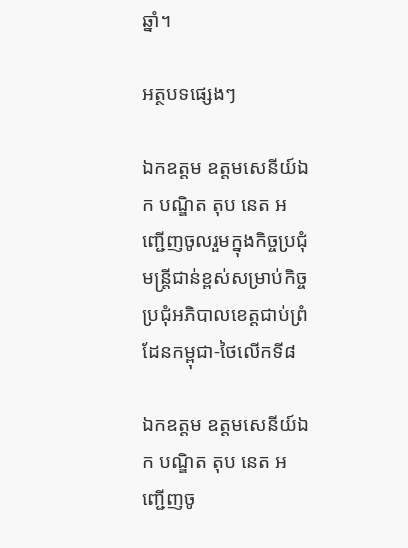ឆ្នាំ។

អត្ថបទផ្សេងៗ

ឯកឧត្តម ឧត្តមសេនីយ៍ឯក បណ្ឌិត តុប នេត អញ្ជើញចូលរួមក្នុងកិច្ចប្រជុំមន្រ្តីជាន់ខ្ពស់សម្រាប់កិច្ចប្រជុំអភិបាលខេត្តជាប់ព្រំដែនកម្ពុជា-ថៃលេីកទី៨

ឯកឧត្តម ឧត្តមសេនីយ៍ឯក បណ្ឌិត តុប នេត អញ្ជើញចូ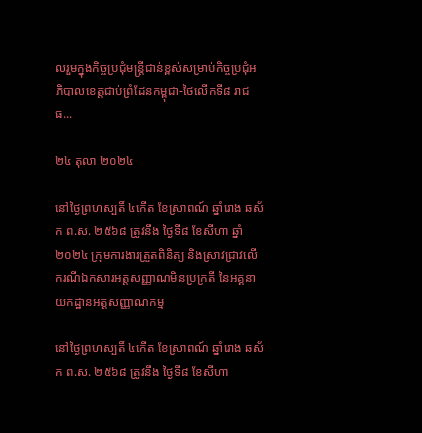លរួមក្នុងកិច្ចប្រជុំមន្រ្តីជាន់ខ្ពស់សម្រាប់កិច្ចប្រជុំអភិបាលខេត្តជាប់ព្រំដែនកម្ពុជា-ថៃលេីកទី៨ រាជធ...

២៤ តុលា ២០២៤

នៅថ្ងៃព្រហស្បតិ៍ ៤កើត ខែស្រាពណ៍ ឆ្នាំរោង ឆស័ក ព.ស. ២៥៦៨ ត្រូវនឹង ថ្ងៃទី៨ ខែសីហា ឆ្នាំ២០២៤ ក្រុមការងារត្រួតពិនិត្យ និងស្រាវជ្រាវលើករណីឯកសារអត្តសញ្ញាណមិនប្រក្រតី នៃអគ្គនាយកដ្ឋានអត្តសញ្ញាណកម្ម

នៅថ្ងៃព្រហស្បតិ៍ ៤កើត ខែស្រាពណ៍ ឆ្នាំរោង ឆស័ក ព.ស. ២៥៦៨ ត្រូវនឹង ថ្ងៃទី៨ ខែសីហា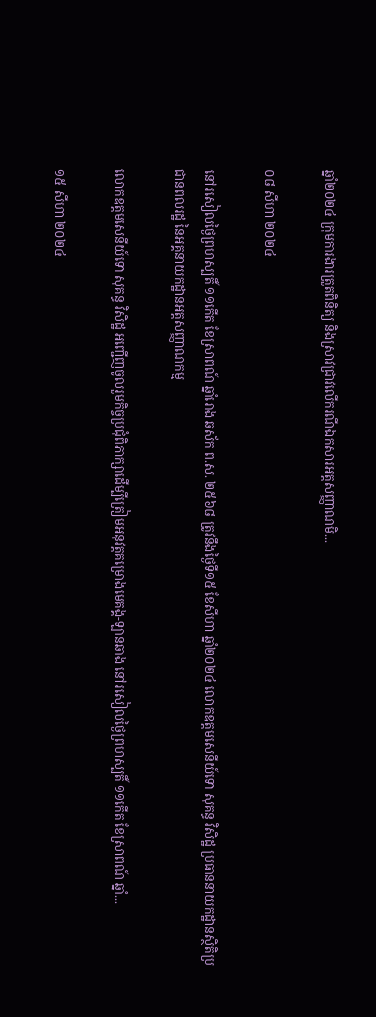ឆ្នាំ២០២៤ ក្រុមការងារត្រួតពិនិត្យ និងស្រាវជ្រាវលើករណីឯកសារអត្តសញ្ញាណមិ...

០៨ សីហា ២០២៤

នៅរសៀលថ្ងៃព្រហស្បតិ៍ ១១កើត ខែស្រាពណ៍ ឆ្នាំរោង ឆស័ក ព.ស. ២៥៦៨ ត្រូវនឹងថ្ងៃទី១៥ ខែសីហា ឆ្នាំ២០២៤ លោកឧត្តមសេនីយ៍ទោ សុគន្ធ វិសិដ្ឋ ប្រធាននាយកដ្ឋានស្ថិតិប្រជានពលរដ្ឋ នៃអគ្គនាយកដ្ឋានអត្តសញ្ញាណកម្ម

លោកឧត្ដមសេនីយ៍ទោ សុគន្ធ វិសិដ្ឋ អញ្ជើញចូលរួមកិច្ចប្រជុំពិភាក្សាដើម្បីត្រៀមអនុវត្តគម្រោងមេគង្គ-ឡានឆាង នៅរសៀលថ្ងៃព្រហស្បតិ៍ ១១កើត ខែស្រាពណ៍ ឆ្នាំ...

១៥ សីហា ២០២៤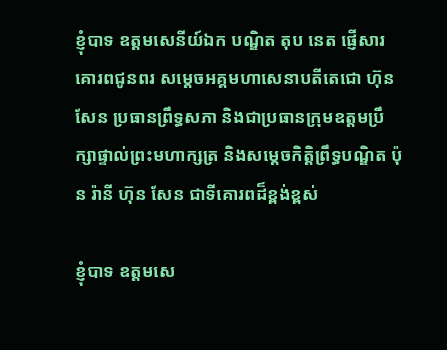ខ្ញុំបាទ ឧត្តមសេនីយ៍ឯក បណ្ឌិត តុប នេត ផ្ញើសារគោរពជូនពរ សម្តេចអគ្គមហាសេនាបតីតេជោ ហ៊ុន សែន ប្រធានព្រឹទ្ធសភា និងជាប្រធានក្រុមឧត្តមប្រឹក្សាផ្ទាល់ព្រះមហាក្សត្រ និងសម្តេចកិត្តិព្រឹទ្ធបណ្ឌិត ប៉ុន រ៉ានី ហ៊ុន សែន ជាទីគោរពដ៏ខ្ពង់ខ្ពស់

ខ្ញុំបាទ ឧត្តមសេ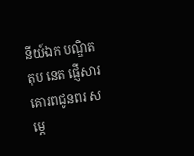នីយ៍ឯក បណ្ឌិត តុប នេត ផ្ញើសារគោរពជូនពរ សម្តេ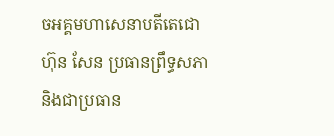ចអគ្គមហាសេនាបតីតេជោ ហ៊ុន សែន ប្រធានព្រឹទ្ធសភា និងជាប្រធាន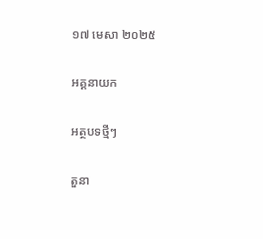១៧ មេសា ២០២៥

អគ្គនាយក

អត្ថបទថ្មីៗ

តួនា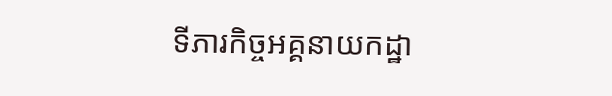ទីភារកិច្ចអគ្គនាយកដ្ឋា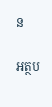ន

អត្ថប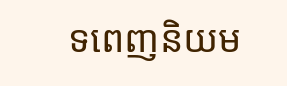ទពេញនិយម